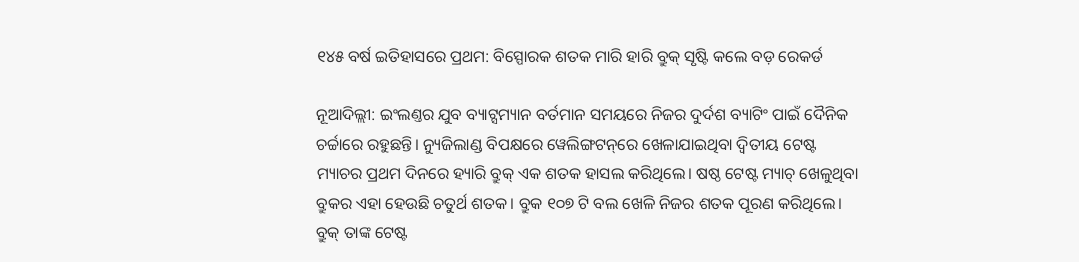୧୪୫ ବର୍ଷ ଇତିହାସରେ ପ୍ରଥମ: ବିସ୍ପୋରକ ଶତକ ମାରି ହାରି ବ୍ରୁକ୍ ସୃଷ୍ଟି କଲେ ବଡ଼ ରେକର୍ଡ

ନୂଆଦିଲ୍ଲୀ: ଇଂଲଣ୍ତର ଯୁବ ବ୍ୟାଟ୍ସମ୍ୟାନ ବର୍ତମାନ ସମୟରେ ନିଜର ଦୁର୍ଦଶ ବ୍ୟାଟିଂ ପାଇଁ ଦୈନିକ ଚର୍ଚ୍ଚାରେ ରହୁଛନ୍ତି। ନ୍ୟୁଜିଲାଣ୍ଡ ବିପକ୍ଷରେ ୱେଲିଙ୍ଗଟନ୍‌ରେ ଖେଳାଯାଇଥିବା ଦ୍ୱିତୀୟ ଟେଷ୍ଟ ମ୍ୟାଚର ପ୍ରଥମ ଦିନରେ ହ୍ୟାରି ବ୍ରୁକ୍ ଏକ ଶତକ ହାସଲ କରିଥିଲେ। ଷଷ୍ଠ ଟେଷ୍ଟ ମ୍ୟାଚ୍ ଖେଳୁଥିବା ବ୍ରୁକର ଏହା ହେଉଛି ଚତୁର୍ଥ ଶତକ। ବ୍ରୁକ ୧୦୭ ଟି ବଲ ଖେଳି ନିଜର ଶତକ ପୂରଣ କରିଥିଲେ। ବ୍ରୁକ୍ ତାଙ୍କ ଟେଷ୍ଟ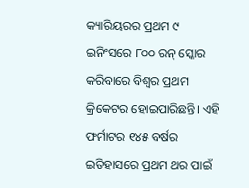କ୍ୟାରିୟରର ପ୍ରଥମ ୯ ଇନିଂସରେ ୮୦୦ ରନ୍ ସ୍କୋର କରିବାରେ ବିଶ୍ୱର ପ୍ରଥମ କ୍ରିକେଟର ହୋଇପାରିଛନ୍ତି। ଏହି ଫର୍ମାଟର ୧୪୫ ବର୍ଷର ଇତିହାସରେ ପ୍ରଥମ ଥର ପାଇଁ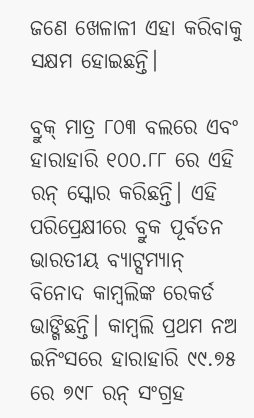ଜଣେ ଖେଳାଳୀ ଏହା କରିବାକୁ ସକ୍ଷମ ହୋଇଛନ୍ତି।

ବ୍ରୁକ୍ ମାତ୍ର ୮୦୩ ବଲରେ ଏବଂ ହାରାହାରି ୧୦୦.୮୮ ରେ ଏହି ରନ୍ ସ୍କୋର କରିଛନ୍ତି। ଏହି ପରିପ୍ରେକ୍ଷୀରେ ବ୍ରୁକ ପୂର୍ବତନ ଭାରତୀୟ ବ୍ୟାଟ୍ସମ୍ୟାନ୍ ବିନୋଦ କାମ୍ବଲିଙ୍କ ରେକର୍ଡ ଭାଙ୍ଗିଛନ୍ତି। କାମ୍ବଲି ପ୍ରଥମ ନଅ ଇନିଂସରେ ହାରାହାରି ୯୯.୭୫ ରେ ୭୯୮ ରନ୍ ସଂଗ୍ରହ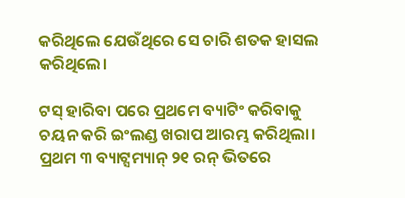କରିଥିଲେ ଯେଉଁଥିରେ ସେ ଚାରି ଶତକ ହାସଲ କରିଥିଲେ।

ଟସ୍ ହାରିବା ପରେ ପ୍ରଥମେ ବ୍ୟାଟିଂ କରିବାକୁ ଚୟନ କରି ଇଂଲଣ୍ଡ ଖରାପ ଆରମ୍ଭ କରିଥିଲା। ପ୍ରଥମ ୩ ବ୍ୟାଟ୍ସମ୍ୟାନ୍ ୨୧ ରନ୍ ଭିତରେ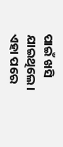ପାଇଁ ଖସି ଯାଇଥିଲେ। ଏହା ପରେ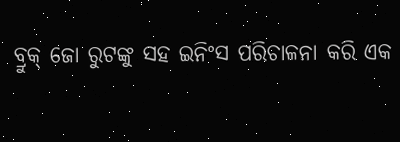ବ୍ରୁକ୍ ଜୋ ରୁଟଙ୍କୁ ସହ ଇନିଂସ ପରିଚାଳନା କରି ଏକ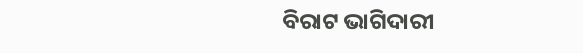ବିରାଟ ଭାଗିଦାରୀ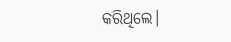କରିଥିଲେ।